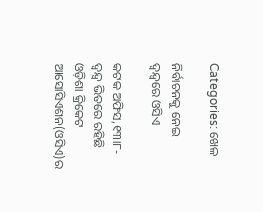Categories: ଖେଳ

ନିର୍ବାଚନକୁ ନେଇ ଦ୍ୱନ୍ଦ୍ୱରେ ଓସିଏ

କଟକ ଅଫିସ,୧୩ା୮-
ଦ୍ୱନ୍ଦ୍ୱ ଭିତରେ ରହିଛି ଓଡ଼ିଶା କ୍ରିକେଟ ଆସୋସିଏଶନ(ଓସିଏ)ର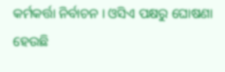କର୍ମକର୍ତ୍ତା ନିର୍ବାଚନ । ଓସିଏ ପକ୍ଷରୁ ଘୋଷଣା ହେଉଛି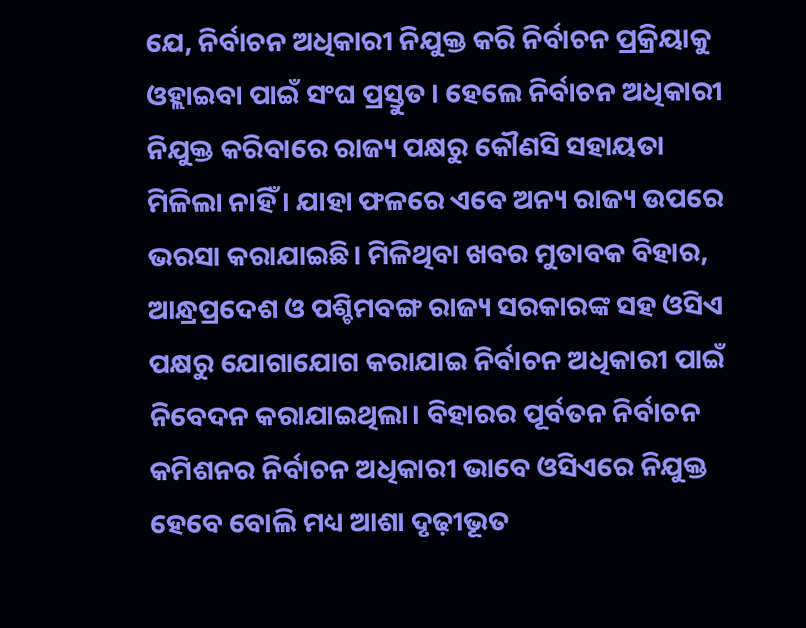ଯେ, ନିର୍ବାଚନ ଅଧିକାରୀ ନିଯୁକ୍ତ କରି ନିର୍ବାଚନ ପ୍ରକ୍ରିୟାକୁ ଓହ୍ଲାଇବା ପାଇଁ ସଂଘ ପ୍ରସ୍ତୁତ । ହେଲେ ନିର୍ବାଚନ ଅଧିକାରୀ ନିଯୁକ୍ତ କରିବାରେ ରାଜ୍ୟ ପକ୍ଷରୁ କୌଣସି ସହାୟତା ମିଳିଲା ନାହିଁ । ଯାହା ଫଳରେ ଏବେ ଅନ୍ୟ ରାଜ୍ୟ ଉପରେ ଭରସା କରାଯାଇଛି। ମିଳିଥିବା ଖବର ମୁତାବକ ବିହାର, ଆନ୍ଧ୍ରପ୍ରଦେଶ ଓ ପଶ୍ଚିମବଙ୍ଗ ରାଜ୍ୟ ସରକାରଙ୍କ ସହ ଓସିଏ ପକ୍ଷରୁ ଯୋଗାଯୋଗ କରାଯାଇ ନିର୍ବାଚନ ଅଧିକାରୀ ପାଇଁ ନିବେଦନ କରାଯାଇଥିଲା। ବିହାରର ପୂର୍ବତନ ନିର୍ବାଚନ କମିଶନର ନିର୍ବାଚନ ଅଧିକାରୀ ଭାବେ ଓସିଏରେ ନିଯୁକ୍ତ ହେବେ ବୋଲି ମଧ୍ୟ ଆଶା ଦୃଢ଼ୀଭୂତ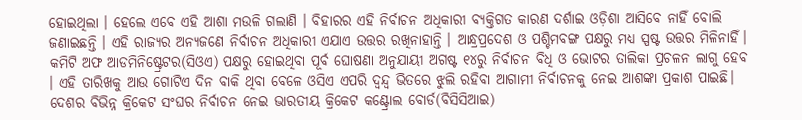ହୋଇଥିଲା । ହେଲେ ଏବେ ଏହି ଆଶା ମଉଳି ଗଲାଣି । ବିହାରର ଏହି ନିର୍ବାଚନ ଅଧିକାରୀ ବ୍ୟକ୍ତିଗତ କାରଣ ଦର୍ଶାଇ ଓଡ଼ିଶା ଆସିବେ ନାହିଁ ବୋଲି ଜଣାଇଛନ୍ତି । ଏହି ରାଜ୍ୟର ଅନ୍ୟଜଣେ ନିର୍ବାଚନ ଅଧିକାରୀ ଏଯାଏ ଉତ୍ତର ରଖିନାହାନ୍ତି । ଆନ୍ଧ୍ରପ୍ରଦେଶ ଓ ପଶ୍ଚିମବଙ୍ଗ ପକ୍ଷରୁ ମଧ୍ୟ ସ୍ପଷ୍ଟ ଉତ୍ତର ମିଳିନାହିଁ। କମିଟି ଅଫ ଆଡମିନିଷ୍ଟ୍ରେଟର(ସିଓଏ) ପକ୍ଷରୁ ହୋଇଥିବା ପୂର୍ବ ଘୋଷଣା ଅନୁଯାୟୀ ଅଗଷ୍ଟ ୧୪ରୁ ନିର୍ବାଚନ ବିଧି ଓ ଭୋଟର ତାଲିକା ପ୍ରଚଳନ ଲାଗୁ ହେବ । ଏହି ତାରିଖକୁ ଆଉ ଗୋଟିଏ ଦିନ ବାକି ଥିବା ବେଳେ ଓସିଏ ଏପରି ଦ୍ୱନ୍ଦ୍ୱ ଭିତରେ ଝୁଲି ରହିବା ଆଗାମୀ ନିର୍ବାଚନକୁ ନେଇ ଆଶଙ୍କା ପ୍ରକାଶ ପାଇଛି।
ଦେଶର ବିଭିନ୍ନ କ୍ରିକେଟ ସଂଘର ନିର୍ବାଚନ ନେଇ ଭାରତୀୟ କ୍ରିକେଟ କଣ୍ଟ୍ରୋଲ ବୋର୍ଡ(ବିସିସିଆଇ)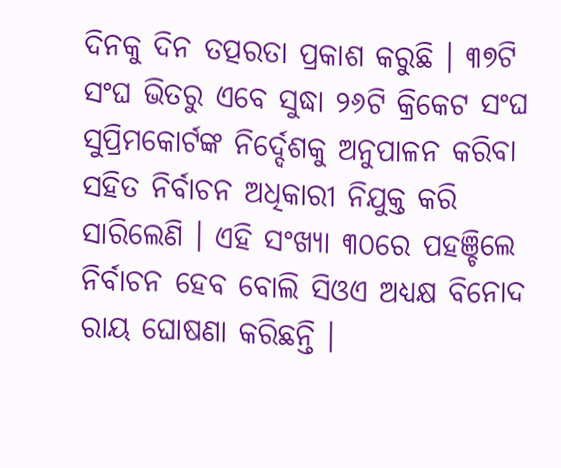ଦିନକୁ ଦିନ ତତ୍ପରତା ପ୍ରକାଶ କରୁଛି । ୩୭ଟି ସଂଘ ଭିତରୁ ଏବେ ସୁଦ୍ଧା ୨୬ଟି କ୍ରିକେଟ ସଂଘ ସୁପ୍ରିମକୋର୍ଟଙ୍କ ନିର୍ଦ୍ଦେଶକୁ ଅନୁପାଳନ କରିବା ସହିତ ନିର୍ବାଚନ ଅଧିକାରୀ ନିଯୁକ୍ତ କରି ସାରିଲେଣି । ଏହି ସଂଖ୍ୟା ୩୦ରେ ପହଞ୍ଚିଲେ ନିର୍ବାଚନ ହେବ ବୋଲି ସିଓଏ ଅଧ୍ୟକ୍ଷ ବିନୋଦ ରାୟ ଘୋଷଣା କରିଛନ୍ତି ।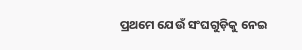ପ୍ରଥମେ ଯେଉଁ ସଂଘଗୁଡ଼ିକୁ ନେଇ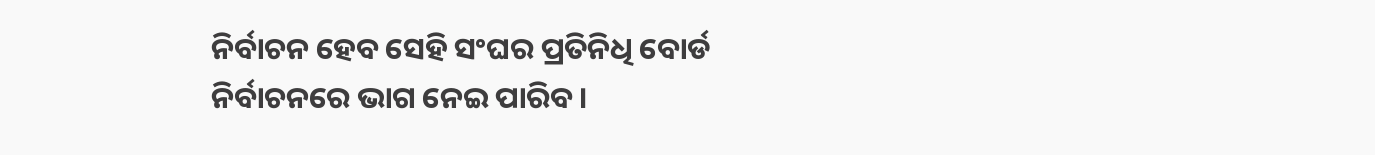ନିର୍ବାଚନ ହେବ ସେହି ସଂଘର ପ୍ରତିନିଧି ବୋର୍ଡ ନିର୍ବାଚନରେ ଭାଗ ନେଇ ପାରିବ।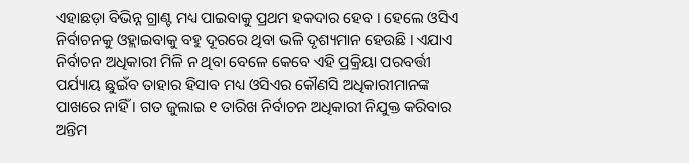ଏହାଛଡ଼ା ବିଭିନ୍ନ ଗ୍ରାଣ୍ଟ ମଧ୍ୟ ପାଇବାକୁ ପ୍ରଥମ ହକଦାର ହେବ । ହେଲେ ଓସିଏ ନିର୍ବାଚନକୁ ଓହ୍ଲାଇବାକୁ ବହୁ ଦୂରରେ ଥିବା ଭଳି ଦୃଶ୍ୟମାନ ହେଉଛି । ଏଯାଏ ନିର୍ବାଚନ ଅଧିକାରୀ ମିଳି ନ ଥିବା ବେଳେ କେବେ ଏହି ପ୍ରକ୍ରିୟା ପରବର୍ତ୍ତୀ ପର୍ଯ୍ୟାୟ ଛୁଇଁବ ତାହାର ହିସାବ ମଧ୍ୟ ଓସିଏର କୌଣସି ଅଧିକାରୀମାନଙ୍କ ପାଖରେ ନାହିଁ । ଗତ ଜୁଲାଇ ୧ ତାରିଖ ନିର୍ବାଚନ ଅଧିକାରୀ ନିଯୁକ୍ତ କରିବାର ଅନ୍ତିମ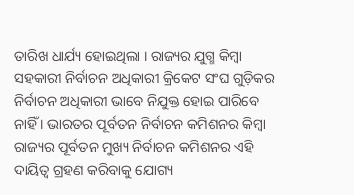ତାରିଖ ଧାର୍ଯ୍ୟ ହୋଇଥିଲା । ରାଜ୍ୟର ଯୁଗ୍ମ କିମ୍ବା ସହକାରୀ ନିର୍ବାଚନ ଅଧିକାରୀ କ୍ରିକେଟ ସଂଘ ଗୁଡ଼ିକର ନିର୍ବାଚନ ଅଧିକାରୀ ଭାବେ ନିଯୁକ୍ତ ହୋଇ ପାରିବେ ନାହିଁ । ଭାରତର ପୂର୍ବତନ ନିର୍ବାଚନ କମିଶନର କିମ୍ବା ରାଜ୍ୟର ପୂର୍ବତନ ମୁଖ୍ୟ ନିର୍ବାଚନ କମିଶନର ଏହି ଦାୟିତ୍ୱ ଗ୍ରହଣ କରିବାକୁ ଯୋଗ୍ୟ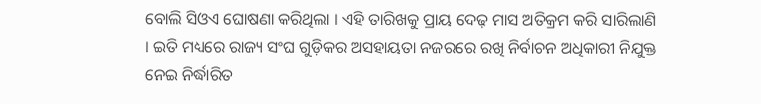ବୋଲି ସିଓଏ ଘୋଷଣା କରିଥିଲା । ଏହି ତାରିଖକୁ ପ୍ରାୟ ଦେଢ଼ ମାସ ଅତିକ୍ରମ କରି ସାରିଲାଣି । ଇତି ମଧ୍ୟରେ ରାଜ୍ୟ ସଂଘ ଗୁଡ଼ିକର ଅସହାୟତା ନଜରରେ ରଖି ନିର୍ବାଚନ ଅଧିକାରୀ ନିଯୁକ୍ତ ନେଇ ନିର୍ଦ୍ଧାରିତ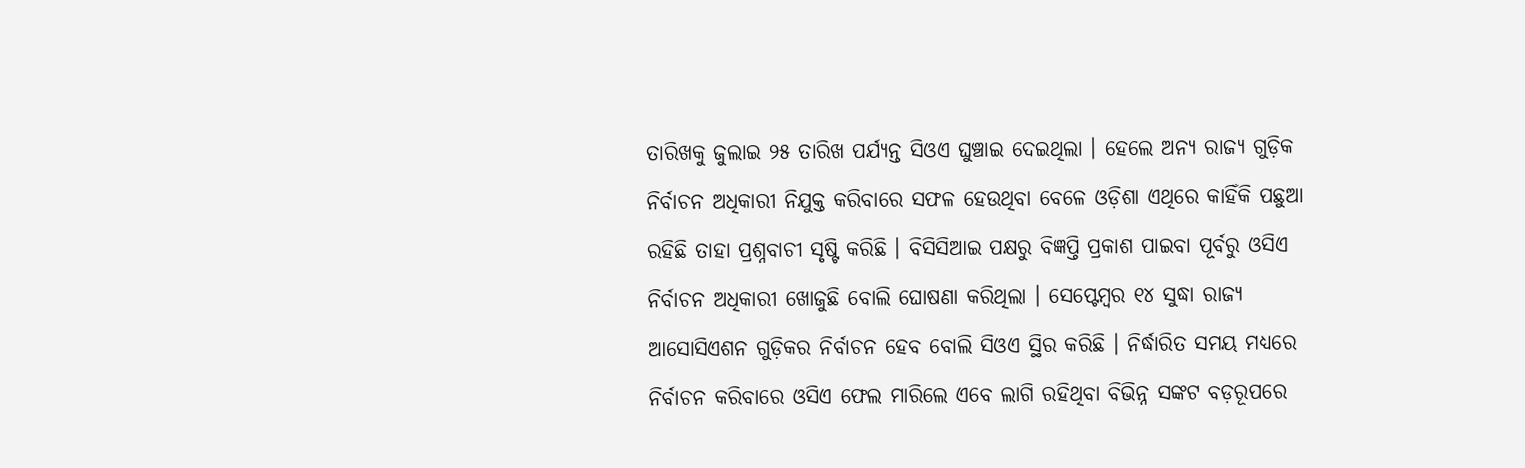ତାରିଖକୁ ଜୁଲାଇ ୨୫ ତାରିଖ ପର୍ଯ୍ୟନ୍ତ ସିଓଏ ଘୁଞ୍ଚାଇ ଦେଇଥିଲା । ହେଲେ ଅନ୍ୟ ରାଜ୍ୟ ଗୁଡ଼ିକ ନିର୍ବାଚନ ଅଧିକାରୀ ନିଯୁକ୍ତ କରିବାରେ ସଫଳ ହେଉଥିବା ବେଳେ ଓଡ଼ିଶା ଏଥିରେ କାହିଁକି ପଛୁଆ ରହିଛି ତାହା ପ୍ରଶ୍ନବାଚୀ ସୃଷ୍ଟି କରିଛି । ବିସିସିଆଇ ପକ୍ଷରୁ ବିଜ୍ଞପ୍ତି ପ୍ରକାଶ ପାଇବା ପୂର୍ବରୁ ଓସିଏ ନିର୍ବାଚନ ଅଧିକାରୀ ଖୋଜୁଛି ବୋଲି ଘୋଷଣା କରିଥିଲା । ସେପ୍ଟେମ୍ବର ୧୪ ସୁଦ୍ଧା ରାଜ୍ୟ ଆସୋସିଏଶନ ଗୁଡ଼ିକର ନିର୍ବାଚନ ହେବ ବୋଲି ସିଓଏ ସ୍ଥିର କରିଛି । ନିର୍ଦ୍ଧାରିତ ସମୟ ମଧ୍ୟରେ ନିର୍ବାଚନ କରିବାରେ ଓସିଏ ଫେଲ ମାରିଲେ ଏବେ ଲାଗି ରହିଥିବା ବିଭିନ୍ନ ସଙ୍କଟ ବଡ଼ରୂପରେ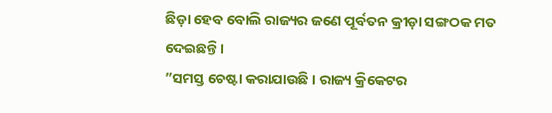ଛିଡ଼ା ହେବ ବୋଲି ରାଜ୍ୟର ଜଣେ ପୂର୍ବତନ କ୍ରୀଡ଼ା ସଙ୍ଗଠକ ମତ ଦେଇଛନ୍ତି ।
”ସମସ୍ତ ଚେଷ୍ଟା କରାଯାଉଛି । ରାଜ୍ୟ କ୍ରିକେଟର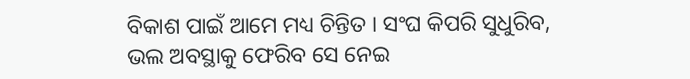ବିକାଶ ପାଇଁ ଆମେ ମଧ୍ୟ ଚିନ୍ତିତ । ସଂଘ କିପରି ସୁଧୁରିବ, ଭଲ ଅବସ୍ଥାକୁ ଫେରିବ ସେ ନେଇ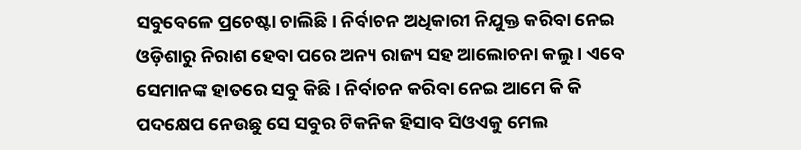ସବୁବେଳେ ପ୍ରଚେଷ୍ଟା ଚାଲିଛି। ନିର୍ବାଚନ ଅଧିକାରୀ ନିଯୁକ୍ତ କରିବା ନେଇ ଓଡ଼ିଶାରୁ ନିରାଶ ହେବା ପରେ ଅନ୍ୟ ରାଜ୍ୟ ସହ ଆଲୋଚନା କଲୁ । ଏବେ ସେମାନଙ୍କ ହାତରେ ସବୁ କିଛି । ନିର୍ବାଚନ କରିବା ନେଇ ଆମେ କି କି ପଦକ୍ଷେପ ନେଉଛୁ ସେ ସବୁର ଟିକନିକ ହିସାବ ସିଓଏକୁ ମେଲ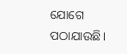ଯୋଗେ ପଠାଯାଉଛି।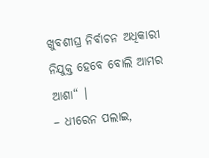ଖୁବଶୀଘ୍ର ନିର୍ବାଚନ ଅଧିକାରୀ ନିଯୁକ୍ତ ହେବେ ବୋଲି ଆମର ଆଶା“ ।
– ଧୀରେନ ପଲାଇ,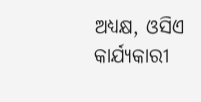ଅଧ୍ୟକ୍ଷ, ଓସିଏ କାର୍ଯ୍ୟକାରୀ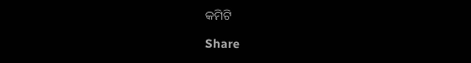କମିଟି

Share